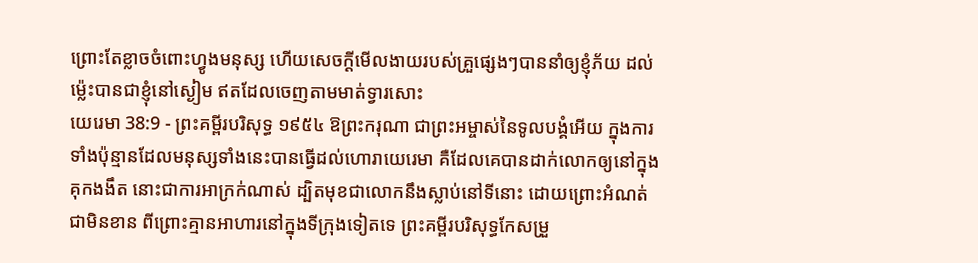ព្រោះតែខ្លាចចំពោះហ្វូងមនុស្ស ហើយសេចក្ដីមើលងាយរបស់គ្រួផ្សេងៗបាននាំឲ្យខ្ញុំភ័យ ដល់ម៉្លេះបានជាខ្ញុំនៅស្ងៀម ឥតដែលចេញតាមមាត់ទ្វារសោះ
យេរេមា 38:9 - ព្រះគម្ពីរបរិសុទ្ធ ១៩៥៤ ឱព្រះករុណា ជាព្រះអម្ចាស់នៃទូលបង្គំអើយ ក្នុងការទាំងប៉ុន្មានដែលមនុស្សទាំងនេះបានធ្វើដល់ហោរាយេរេមា គឺដែលគេបានដាក់លោកឲ្យនៅក្នុងគុកងងឹត នោះជាការអាក្រក់ណាស់ ដ្បិតមុខជាលោកនឹងស្លាប់នៅទីនោះ ដោយព្រោះអំណត់ជាមិនខាន ពីព្រោះគ្មានអាហារនៅក្នុងទីក្រុងទៀតទេ ព្រះគម្ពីរបរិសុទ្ធកែសម្រួ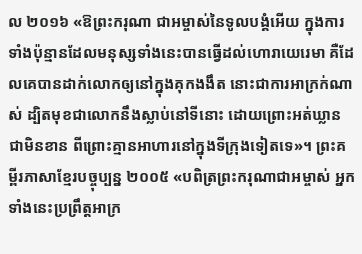ល ២០១៦ «ឱព្រះករុណា ជាអម្ចាស់នៃទូលបង្គំអើយ ក្នុងការទាំងប៉ុន្មានដែលមនុស្សទាំងនេះបានធ្វើដល់ហោរាយេរេមា គឺដែលគេបានដាក់លោកឲ្យនៅក្នុងគុកងងឹត នោះជាការអាក្រក់ណាស់ ដ្បិតមុខជាលោកនឹងស្លាប់នៅទីនោះ ដោយព្រោះអត់ឃ្លានជាមិនខាន ពីព្រោះគ្មានអាហារនៅក្នុងទីក្រុងទៀតទេ»។ ព្រះគម្ពីរភាសាខ្មែរបច្ចុប្បន្ន ២០០៥ «បពិត្រព្រះករុណាជាអម្ចាស់ អ្នកទាំងនេះប្រព្រឹត្តអាក្រ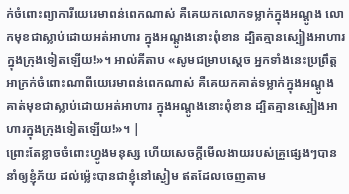ក់ចំពោះព្យាការីយេរេមាពន់ពេកណាស់ គឺគេយកលោកទម្លាក់ក្នុងអណ្ដូង លោកមុខជាស្លាប់ដោយអត់អាហារ ក្នុងអណ្ដូងនោះពុំខាន ដ្បិតគ្មានស្បៀងអាហារក្នុងក្រុងទៀតឡើយ!»។ អាល់គីតាប «សូមជម្រាបស្តេច អ្នកទាំងនេះប្រព្រឹត្តអាក្រក់ចំពោះណាពីយេរេមាពន់ពេកណាស់ គឺគេយកគាត់ទម្លាក់ក្នុងអណ្ដូង គាត់មុខជាស្លាប់ដោយអត់អាហារ ក្នុងអណ្ដូងនោះពុំខាន ដ្បិតគ្មានស្បៀងអាហារក្នុងក្រុងទៀតឡើយ!»។ |
ព្រោះតែខ្លាចចំពោះហ្វូងមនុស្ស ហើយសេចក្ដីមើលងាយរបស់គ្រួផ្សេងៗបាននាំឲ្យខ្ញុំភ័យ ដល់ម៉្លេះបានជាខ្ញុំនៅស្ងៀម ឥតដែលចេញតាម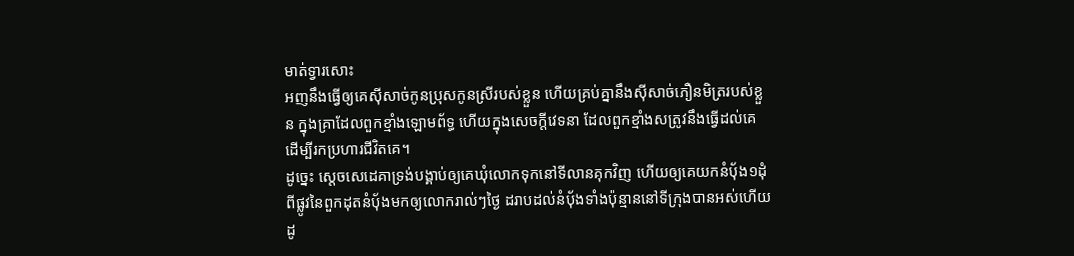មាត់ទ្វារសោះ
អញនឹងធ្វើឲ្យគេស៊ីសាច់កូនប្រុសកូនស្រីរបស់ខ្លួន ហើយគ្រប់គ្នានឹងស៊ីសាច់ភឿនមិត្ររបស់ខ្លួន ក្នុងគ្រាដែលពួកខ្មាំងឡោមព័ទ្ធ ហើយក្នុងសេចក្ដីវេទនា ដែលពួកខ្មាំងសត្រូវនឹងធ្វើដល់គេ ដើម្បីរកប្រហារជីវិតគេ។
ដូច្នេះ ស្តេចសេដេគាទ្រង់បង្គាប់ឲ្យគេឃុំលោកទុកនៅទីលានគុកវិញ ហើយឲ្យគេយកនំបុ័ង១ដុំ ពីផ្លូវនៃពួកដុតនំបុ័ងមកឲ្យលោករាល់ៗថ្ងៃ ដរាបដល់នំបុ័ងទាំងប៉ុន្មាននៅទីក្រុងបានអស់ហើយ ដូ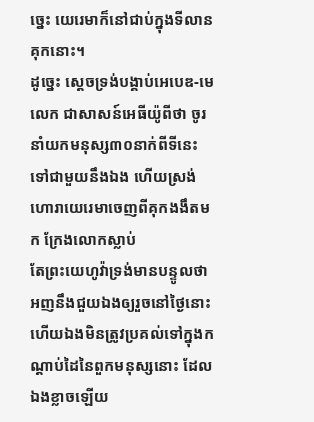ច្នេះ យេរេមាក៏នៅជាប់ក្នុងទីលានគុកនោះ។
ដូច្នេះ ស្តេចទ្រង់បង្គាប់អេបេឌ-មេលេក ជាសាសន៍អេធីយ៉ូពីថា ចូរនាំយកមនុស្ស៣០នាក់ពីទីនេះទៅជាមួយនឹងឯង ហើយស្រង់ហោរាយេរេមាចេញពីគុកងងឹតមក ក្រែងលោកស្លាប់
តែព្រះយេហូវ៉ាទ្រង់មានបន្ទូលថា អញនឹងជួយឯងឲ្យរួចនៅថ្ងៃនោះ ហើយឯងមិនត្រូវប្រគល់ទៅក្នុងកណ្តាប់ដៃនៃពួកមនុស្សនោះ ដែលឯងខ្លាចឡើយ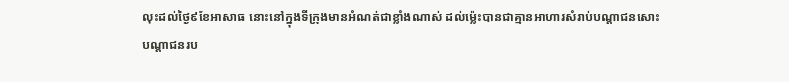លុះដល់ថ្ងៃ៩ខែអាសាធ នោះនៅក្នុងទីក្រុងមានអំណត់ជាខ្លាំងណាស់ ដល់ម៉្លេះបានជាគ្មានអាហារសំរាប់បណ្តាជនសោះ
បណ្តាជនរប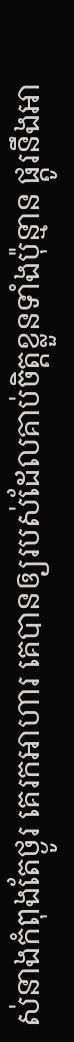ស់នាងកំពុងតែថ្ងូរ គេរកអាហារ គេបានឲ្យរបស់ដែលគាប់ចិត្តខ្លួនទាំងប៉ុន្មាន ផ្តូរនឹងអា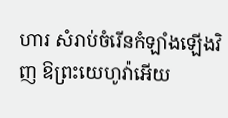ហារ សំរាប់ចំរើនកំឡាំងឡើងវិញ ឱព្រះយេហូវ៉ាអើយ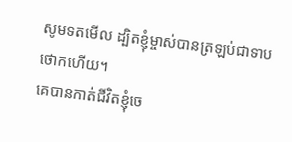សូមទតមើល ដ្បិតខ្ញុំម្ចាស់បានត្រឡប់ជាទាបថោកហើយ។
គេបានកាត់ជីវិតខ្ញុំចេ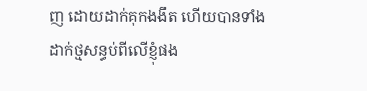ញ ដោយដាក់គុកងងឹត ហើយបានទាំងដាក់ថ្មសន្ធប់ពីលើខ្ញុំផង